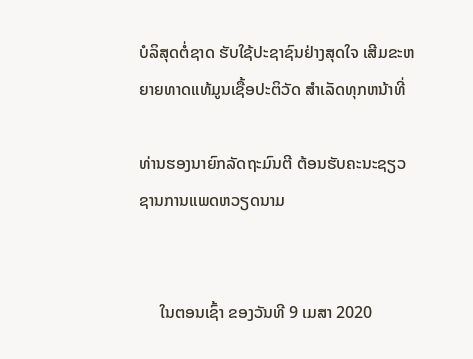ບໍລິສຸດຕໍ່ຊາດ ຮັບໃຊ້ປະຊາຊົນຢ່າງສຸດໃຈ ເສີມຂະຫຍາຍທາດແທ້ມູນເຊື້ອປະຕິວັດ ສໍາເລັດທຸກຫນ້າທີ່

ທ່ານຮອງນາຍົກລັດຖະມົນຕີ ຕ້ອນຮັບຄະນະຊຽວຊານການແພດຫວຽດນາມ


     ໃນຕອນເຊົ້າ ຂອງວັນທີ 9 ເມສາ 2020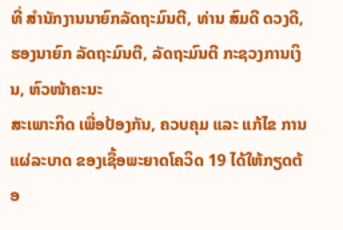ທີ່ ສຳນັກງານນາຍົກລັດຖະມົນຕີ, ທ່ານ ສົມດີ ດວງດີ, ຮອງນາຍົກ ລັດຖະມົນຕີ, ລັດຖະມົນຕີ ກະຊວງການເງິນ, ຫົວໜ້າຄະນະ
ສະເພາະກິດ ເພື່ອປ້ອງກັນ, ຄວບຄຸມ ແລະ ແກ້ໄຂ ການແຜ່ລະບາດ ຂອງເຊື້ອພະຍາດໂຄວິດ 19 ໄດ້ໃຫ້ກຽດຕ້ອ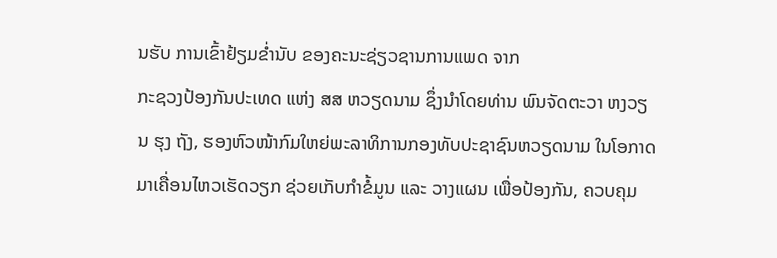ນຮັບ ການເຂົ້າຢ້ຽມຂໍ່ານັບ ຂອງຄະນະຊ່ຽວຊານການແພດ ຈາກ
ກະຊວງປ້ອງກັນປະເທດ ແຫ່ງ ສສ ຫວຽດນາມ ຊຶ່ງນຳໂດຍທ່ານ ພົນຈັດຕະວາ ຫງວຽນ ຮຸງ ຖັງ, ຮອງຫົວໜ້າກົມໃຫຍ່ພະລາທິການກອງທັບປະຊາຊົນຫວຽດນາມ ໃນໂອກາດ
ມາເຄື່ອນໄຫວເຮັດວຽກ ຊ່ວຍເກັບກຳຂໍ້ມູນ ແລະ ວາງແຜນ ເພື່ອປ້ອງກັນ, ຄວບຄຸມ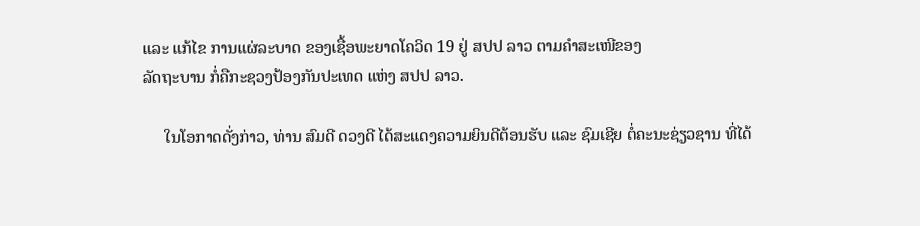ແລະ ແກ້ໄຂ ການແຜ່ລະບາດ ຂອງເຊື້ອພະຍາດໂຄວິດ 19 ຢູ່ ສປປ ລາວ ຕາມຄຳສະເໜີຂອງ
ລັດຖະບານ ກໍ່ຄືກະຊວງປ້ອງກັນປະເທດ ແຫ່ງ ສປປ ລາວ.

     ໃນໂອກາດດັ່ງກ່າວ, ທ່ານ ສົມດີ ດວງດີ ໄດ້ສະແດງຄວາມຍິນດີຕ້ອນຮັບ ແລະ ຊົມເຊີຍ ຕໍ່ຄະນະຊ່ຽວຊານ ທີ່ໄດ້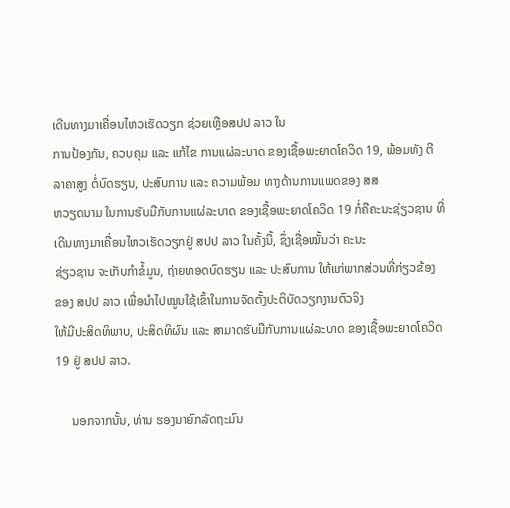ເດີນທາງມາເຄື່ອນໄຫວເຮັດວຽກ ຊ່ວຍເຫຼືອສປປ ລາວ ໃນ
ການປ້ອງກັນ, ຄວບຄຸມ ແລະ ແກ້ໄຂ ການແຜ່ລະບາດ ຂອງເຊື້ອພະຍາດໂຄວິດ 19, ພ້ອມທັງ ຕີລາຄາສູງ ຕໍ່ບົດຮຽນ, ປະສົບການ ແລະ ຄວາມພ້ອມ ທາງດ້ານການແພດຂອງ ສສ
ຫວຽດນາມ ໃນການຮັບມືກັບການແຜ່ລະບາດ ຂອງເຊື້ອພະຍາດໂຄວິດ 19 ກໍ່ຄືຄະນະຊ່ຽວຊານ ທີ່ເດີນທາງມາເຄື່ອນໄຫວເຮັດວຽກຢູ່ ສປປ ລາວ ໃນຄັ້ງນີ້, ຊຶ່ງເຊື່ອໝັ້ນວ່າ ຄະນະ
ຊ່ຽວຊານ ຈະເກັບກຳຂໍ້ມູນ, ຖ່າຍທອດບົດຮຽນ ແລະ ປະສົບການ ໃຫ້ແກ່ພາກສ່ວນທີ່ກ່ຽວຂ້ອງ ຂອງ ສປປ ລາວ ເພື່ອນໍາໄປໝູນໃຊ້ເຂົ້າໃນການຈັດຕັ້ງປະຕິບັດວຽກງານຕົວຈິງ
ໃຫ້ມີປະສິດທິພາບ, ປະສິດທິຜົນ ແລະ ສາມາດຮັບມືກັບການແຜ່ລະບາດ ຂອງເຊື້ອພະຍາດໂຄວິດ 19 ຢູ່ ສປປ ລາວ.

     ນອກຈາກນັ້ນ, ທ່ານ ຮອງນາຍົກລັດຖະມົນ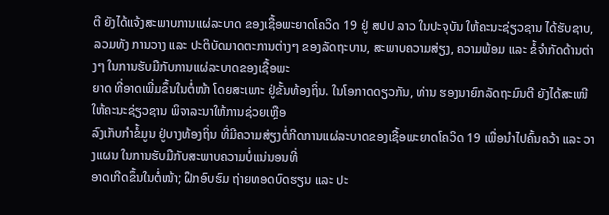ຕີ ຍັງໄດ້ແຈ້ງສະພາບການແຜ່ລະບາດ ຂອງເຊື້ອພະຍາດໂຄວິດ 19 ຢູ່ ສປປ ລາວ ໃນປະຈຸບັນ ໃຫ້ຄະນະຊ່ຽວຊານ ໄດ້ຮັບຊາບ,
ລວມທັງ ການວາງ ແລະ ປະຕິບັດມາດຕະການຕ່າງໆ ຂອງລັດຖະບານ, ສະພາບຄວາມສ່ຽງ, ຄວາມພ້ອມ ແລະ ຂໍ້ຈຳກັດດ້ານຕ່າງໆ ໃນການຮັບມືກັບການແຜ່ລະບາດຂອງເຊື້ອພະ
ຍາດ ທີ່ອາດເພີ່ມຂຶ້ນໃນຕໍ່ໜ້າ ໂດຍສະເພາະ ຢູ່ຂັ້ນທ້ອງຖິ່ນ. ໃນໂອກາດດຽວກັນ, ທ່ານ ຮອງນາຍົກລັດຖະມົນຕີ ຍັງໄດ້ສະເໜີ ໃຫ້ຄະນະຊ່ຽວຊານ ພິຈາລະນາໃຫ້ການຊ່ວຍເຫຼືອ
ລົງເກັບກຳຂໍ້ມູນ ຢູ່ບາງທ້ອງຖິ່ນ ທີ່ມີຄວາມສ່ຽງຕໍ່ກີດການແຜ່ລະບາດຂອງເຊື້ອພະຍາດໂຄວິດ 19 ເພື່ອນໍາໄປຄົ້ນຄວ້າ ແລະ ວາງແຜນ ໃນການຮັບມືກັບສະພາບຄວາມບໍ່ແນ່ນອນທີ່
ອາດເກີດຂຶ້ນໃນຕໍ່ໜ້າ; ຝຶກອົບຮົມ ຖ່າຍທອດບົດຮຽນ ແລະ ປະ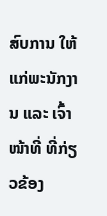ສົບການ ໃຫ້ແກ່ພະນັກງານ ແລະ ເຈົ້າໜ້າທີ່ ທີ່ກ່ຽວຂ້ອງ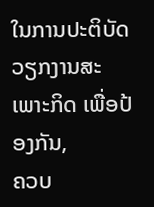ໃນການປະຕິບັດວຽກງານສະເພາະກິດ ເພື່ອປ້ອງກັນ,
ຄວບ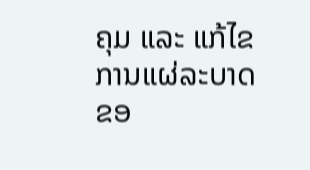ຄຸມ ແລະ ແກ້ໄຂ ການແຜ່ລະບາດ ຂອ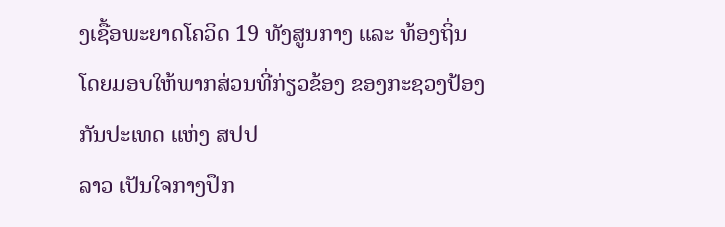ງເຊື້ອພະຍາດໂຄວິດ 19 ທັງສູນກາງ ແລະ ທ້ອງຖິ່ນ ໂດຍມອບໃຫ້ພາກສ່ວນທີ່ກ່ຽວຂ້ອງ ຂອງກະຊວງປ້ອງກັນປະເທດ ແຫ່ງ ສປປ
ລາວ ເປັນໃຈກາງປຶກ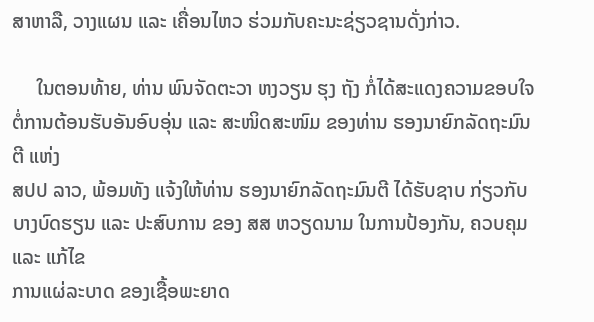ສາຫາລື, ວາງແຜນ ແລະ ເຄື່ອນໄຫວ ຮ່ວມກັບຄະນະຊ່ຽວຊານດັ່ງກ່າວ.

     ໃນຕອນທ້າຍ, ທ່ານ ພົນຈັດຕະວາ ຫງວຽນ ຮຸງ ຖັງ ກໍ່ໄດ້ສະແດງຄວາມຂອບໃຈ ຕໍ່ການຕ້ອນຮັບອັນອົບອຸ່ນ ແລະ ສະໜິດສະໜົມ ຂອງທ່ານ ຮອງນາຍົກລັດຖະມົນຕີ ແຫ່ງ
ສປປ ລາວ, ພ້ອມທັງ ແຈ້ງໃຫ້ທ່ານ ຮອງນາຍົກລັດຖະມົນຕີ ໄດ້ຮັບຊາບ ກ່ຽວກັບບາງບົດຮຽນ ແລະ ປະສົບການ ຂອງ ສສ ຫວຽດນາມ ໃນການປ້ອງກັນ, ຄວບຄຸມ ແລະ ແກ້ໄຂ
ການແຜ່ລະບາດ ຂອງເຊື້ອພະຍາດ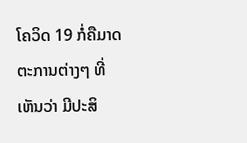ໂຄວິດ 19 ກໍ່ຄືມາດຕະການຕ່າງໆ ທີ່ເຫັນວ່າ ມີປະສິ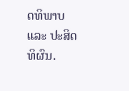ດທິພາບ ແລະ ປະສິດທິຜົນ.